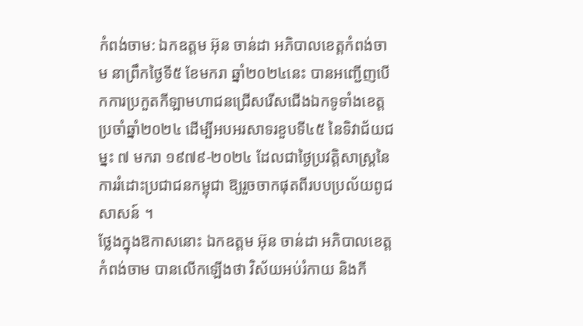កំពង់ចាម: ឯកឧត្ដម អ៊ុន ចាន់ដា អភិបាលខេត្តកំពង់ចាម នាព្រឹកថ្ងៃទី៥ ខែមករា ឆ្នាំ២០២៤នេះ បានអញ្ជើញបើកការប្រកួតកីឡាមហាជនជ្រើសរើសជើងឯកទូទាំងខេត្ត ប្រចាំឆ្នាំ២០២៤ ដើម្បីអបអរសាទរខួបទី៤៥ នៃទិវាជ័យជម្នះ ៧ មករា ១៩៧៩-២០២៤ ដែលជាថ្ងៃប្រវត្តិសាស្ត្រនៃការរំដោះប្រជាជនកម្ពុជា ឱ្យរួចចាកផុតពីរបបប្រល័យពូជសាសន៍ ។
ថ្លែងក្នុងឱកាសនោះ ឯកឧត្តម អ៊ុន ចាន់ដា អភិបាលខេត្តកំពង់ចាម បានលើកឡើងថា វិស័យអប់រំកាយ និងកី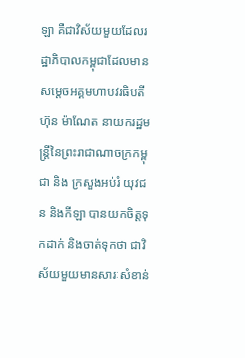ឡា គឺជាវិស័យមួយដែលរដ្ឋាភិបាលកម្ពុជាដែលមាន សម្តេចអគ្គមហាបវរធិបតី ហ៊ុន ម៉ាណែត នាយករដ្ឋមន្ត្រីនៃព្រះរាជាណាចក្រកម្ពុជា និង ក្រសួងអប់រំ យុវជន និងកីឡា បានយកចិត្តទុកដាក់ និងចាត់ទុកថា ជាវិស័យមួយមានសារៈសំខាន់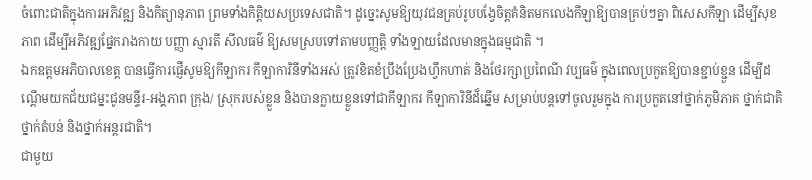ចំពោះជាតិក្នុងការអភិវឌ្ឍ និងកិត្យានុភាព ព្រមទាំងកិត្តិយសប្រទេសជាតិ។ ដូច្នេះសូមឱ្យយុវជនគ្រប់រូបបង្វែចិត្តគំនិតមកលេងកីឡាឱ្យបានគ្រប់ៗគ្នា ពិសេសកីឡា ដើម្បីសុខភាព ដើម្បីអភិវឌ្ឍផ្នែករាងកាយ បញ្ញា ស្មារតី សីលធម៌ ឱ្យសមស្របទៅតាមបញ្ញត្តិ ទាំងឡាយដែលមានក្នុងធម្មជាតិ ។
ឯកឧត្តមអភិបាលខេត្ត បានធ្វើការផ្ញេីសូមឱ្យកីឡាករ កីឡាការិនីទាំងអស់ ត្រូវខិតខំប្រឹងប្រែងហ្វឹកហាត់ និងថែរក្សាប្រពៃណី វប្បធម៌ ក្នុងពេលប្រកួតឱ្យបានខ្ជាប់ខ្ជួន ដើម្បីដណ្ដើមយកជ័យជម្នះជូនមន្ទីរ-អង្គភាព ក្រុង/ ស្រុករបស់ខ្លួន និងបានក្លាយខ្លួនទៅជាកីឡាករ កីឡាការិនីដ៏ឆ្នើម សម្រាប់បន្តទៅចូលរួមក្នុង ការប្រកួតនៅថ្នាក់ភូមិភាគ ថ្នាក់ជាតិ ថ្នាក់តំបន់ និងថ្នាក់អន្តរជាតិ។
ជាមួយ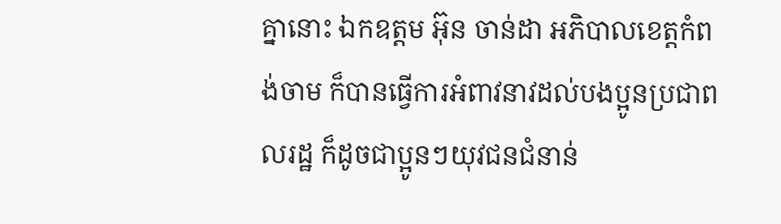គ្នានោះ ឯកឧត្តម អ៊ុន ចាន់ដា អភិបាលខេត្តកំពង់ចាម ក៏បានធ្វើការអំពាវនាវដល់បងប្អូនប្រជាពលរដ្ឋ ក៏ដូចជាប្អូនៗយុវជនជំនាន់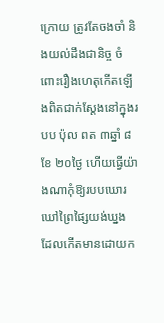ក្រោយ ត្រូវតែចងចាំ និងយល់ដឹងជានិច្ច ចំពោះរឿងហេតុកើតឡើងពិតជាក់ស្តែងនៅក្នុងរបប ប៉ុល ពត ៣ឆ្នាំ ៨ខែ ២០ថ្ងៃ ហើយធ្វើយ៉ាងណាកុំឱ្យរបបឃោរឃៅព្រៃផ្សៃយង់ឃ្នង ដែលកើតមានដោយក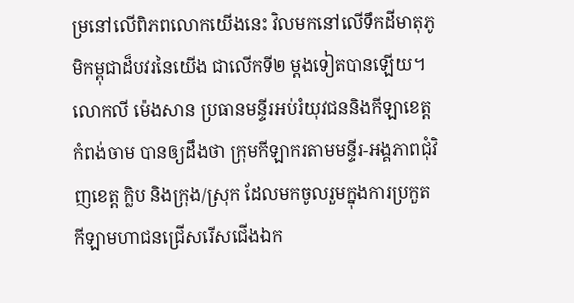ម្រនៅលើពិភពលោកយើងនេះ វិលមកនៅលើទឹកដីមាតុភូមិកម្ពុជាដ៏បវរនៃយើង ជាលើកទី២ ម្តងទៀតបានឡើយ។
លោកលី ម៉េងសាន ប្រធានមន្ទីរអប់រំយុវជននិងកីឡាខេត្តកំពង់ចាម បានឲ្យដឹងថា ក្រុមកីឡាករតាមមន្ទីរ-អង្គភាពជុំវិញខេត្ត ក្លិប និងក្រុង/ស្រុក ដែលមកចូលរួមក្នុងការប្រកួតកីឡាមហាជនជ្រើសរើសជើងឯក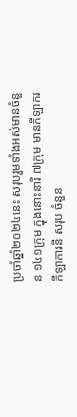ប្រចាំឆ្នាំ២០២៤នេះ សរុបរួមទាំងអស់មានចំនួន ១៤១ក្រុម ក្នុងនោះនារី ៧ក្រុម មានកីឡាករ កីឡាការនី សរុប ចំនួន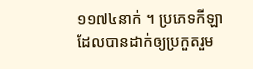១១៧៤នាក់ ។ ប្រភេទកីឡាដែលបានដាក់ឲ្យប្រកួតរួម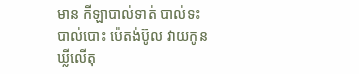មាន កីឡាបាល់ទាត់ បាល់ទះ បាល់បោះ ប៉េតង់ប៊ូល វាយកូនឃ្លីលេីតុ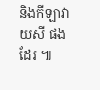និងកីឡាវាយសី ផងដែរ ៕